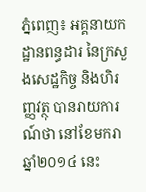ភ្នំពេញ៖ អគ្គនាយកដ្ឋានពន្ធដារ នៃក្រសួងសេដ្ឋកិច្ច និងហិរញ្ញវត្ថុ បានរាយការណ៍ថា នៅខែមករា ឆ្នាំ២០១៤ នេះ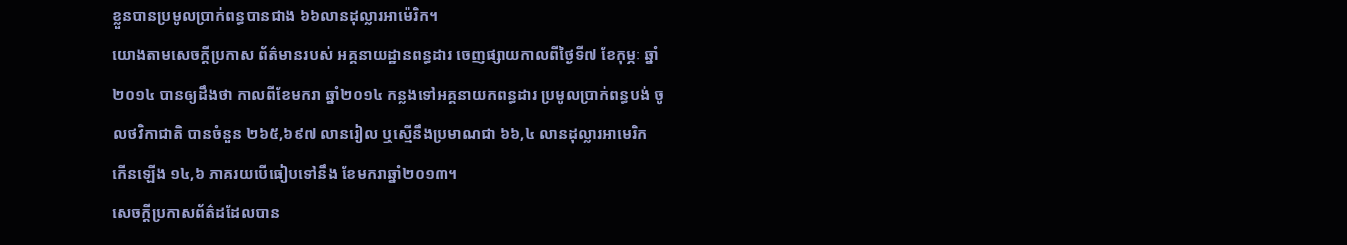ខ្លួនបានប្រមូលប្រាក់ពន្ធបានជាង ៦៦លានដុល្លារអាម៉េរិក។
យោងតាមសេចក្តីប្រកាស ព័ត៌មានរបស់ អគ្គនាយដ្ឋានពន្ធដារ ចេញផ្សាយកាលពីថ្ងៃទី៧ ខែកុម្ភៈ ឆ្នាំ២០១៤ បានឲ្យដឹងថា កាលពីខែមករា ឆ្នាំ២០១៤ កន្លងទៅអគ្គនាយកពន្ធដារ ប្រមូលប្រាក់ពន្ធបង់ ចូលថវិកាជាតិ បានចំនួន ២៦៥,៦៩៧ លានរៀល ឬស្មើនឹងប្រមាណជា ៦៦,៤ លានដុល្លារអាមេរិក កើនឡើង ១៤,៦ ភាគរយបើធៀបទៅនឹង ខែមករាឆ្នាំ២០១៣។
សេចក្ដីប្រកាសព័ត៌ដដែលបាន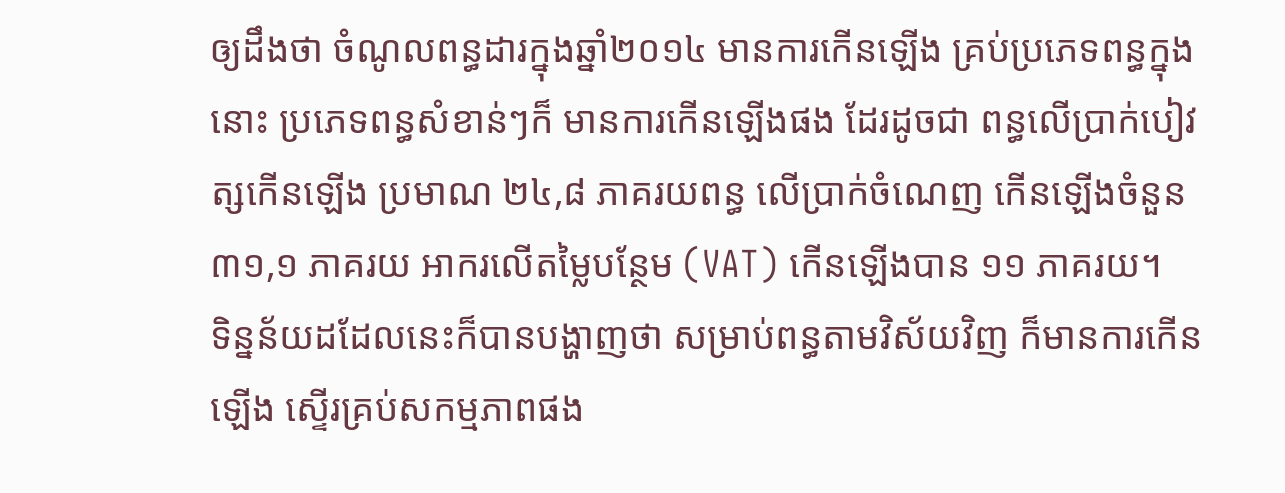ឲ្យដឹងថា ចំណូលពន្ធដារក្នុងឆ្នាំ២០១៤ មានការកើនឡើង គ្រប់ប្រភេទពន្ធក្នុងនោះ ប្រភេទពន្ធសំខាន់ៗក៏ មានការកើនឡើងផង ដែរដូចជា ពន្ធលើប្រាក់បៀវត្សកើនឡើង ប្រមាណ ២៤,៨ ភាគរយពន្ធ លើប្រាក់ចំណេញ កើនឡើងចំនួន ៣១,១ ភាគរយ អាករលើតម្លៃបន្ថែម (VAT) កើនឡើងបាន ១១ ភាគរយ។
ទិន្នន័យដដែលនេះក៏បានបង្ហាញថា សម្រាប់ពន្ធតាមវិស័យវិញ ក៏មានការកើនឡើង ស្ទើរគ្រប់សកម្មភាពផង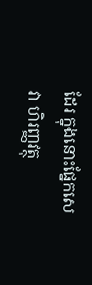ដែរ ក្នុងនោះផ្នែកសេវា ហិរញ្ញវត្ថុ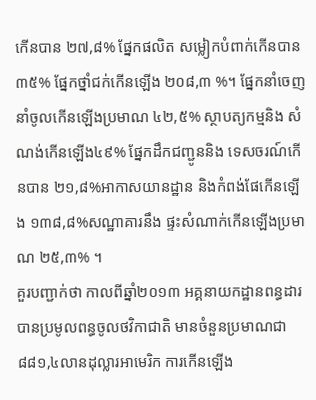កើនបាន ២៧,៨% ផ្នែកផលិត សម្លៀកបំពាក់កើនបាន ៣៥% ផ្នែកថ្នាំជក់កើនឡើង ២០៨,៣ %។ ផ្នែកនាំចេញ នាំចូលកើនឡើងប្រមាណ ៤២,៥% ស្ថាបត្យកម្មនិង សំណង់កើនឡើង៤៩% ផ្នែកដឹកជញ្ជូននិង ទេសចរណ៍កើនបាន ២១,៨%អាកាសយានដ្ឋាន និងកំពង់ផែកើនឡើង ១៣៨,៨%សណ្ឋាគារនឹង ផ្ទះសំណាក់កើនឡើងប្រមាណ ២៥,៣% ។
គួរបញ្ជាក់ថា កាលពីឆ្នាំ២០១៣ អគ្គនាយកដ្ឋានពន្ធដារ បានប្រមូលពន្ធចូលថវិកាជាតិ មានចំនួនប្រមាណជា ៨៨១,៤លានដុល្លារអាមេរិក ការកើនឡើង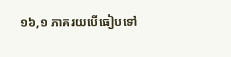១៦,១ ភាគរយបើធៀបទៅ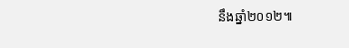នឹងឆ្នាំ២០១២៕